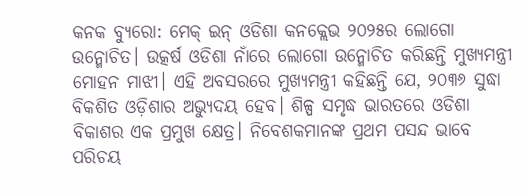କନକ ବ୍ୟୁରୋ: ମେକ୍ ଇନ୍ ଓଡିଶା କନକ୍ଲେଭ ୨୦୨୫ର ଲୋଗୋ ଉନ୍ମୋଚିତ। ଉତ୍କର୍ଷ ଓଡିଶା ନାଁରେ ଲୋଗୋ ଉନ୍ମୋଚିତ କରିଛନ୍ତି ମୁଖ୍ୟମନ୍ତ୍ରୀ ମୋହନ ମାଝୀ। ଏହି ଅବସରରେ ମୁଖ୍ୟମନ୍ତ୍ରୀ କହିଛନ୍ତି ଯେ, ୨୦୩୬ ସୁଦ୍ଧା ବିକଶିତ ଓଡ଼ିଶାର ଅଭ୍ୟୁଦୟ ହେବ। ଶିଳ୍ପ ସମୃଦ୍ଧ ଭାରତରେ ଓଡିଶା ବିକାଶର ଏକ ପ୍ରମୁଖ କ୍ଷେତ୍ର। ନିବେଶକମାନଙ୍କ ପ୍ରଥମ ପସନ୍ଦ ଭାବେ ପରିଚୟ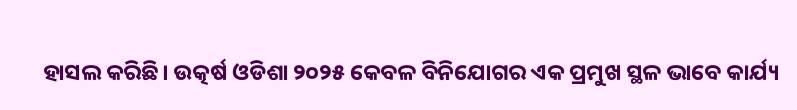ହାସଲ କରିଛି। ଉତ୍କର୍ଷ ଓଡିଶା ୨୦୨୫ କେବଳ ବିନିଯୋଗର ଏକ ପ୍ରମୁଖ ସ୍ଥଳ ଭାବେ କାର୍ଯ୍ୟ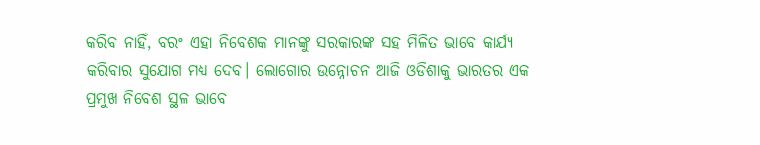କରିବ ନାହିଁ, ବରଂ ଏହା ନିବେଶକ ମାନଙ୍କୁ ସରକାରଙ୍କ ସହ ମିଳିତ ଭାବେ କାର୍ଯ୍ୟ କରିବାର ସୁଯୋଗ ମଧ୍ୟ ଦେବ। ଲୋଗୋର ଉନ୍ନୋଚନ ଆଜି ଓଡିଶାକୁ ଭାରତର ଏକ ପ୍ରମୁଖ ନିବେଶ ସ୍ଥଳ ଭାବେ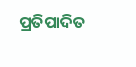ପ୍ରତିପାଦିତ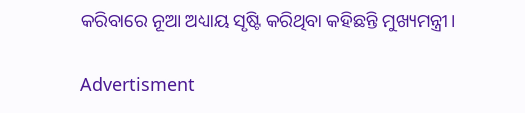କରିବାରେ ନୂଆ ଅଧ୍ୟାୟ ସୃଷ୍ଟି କରିଥିବା କହିଛନ୍ତି ମୁଖ୍ୟମନ୍ତ୍ରୀ।

Advertisment